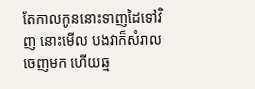តែកាលកូននោះទាញដៃទៅវិញ នោះមើល បងវាក៏សំរាលចេញមក ហើយឆ្ម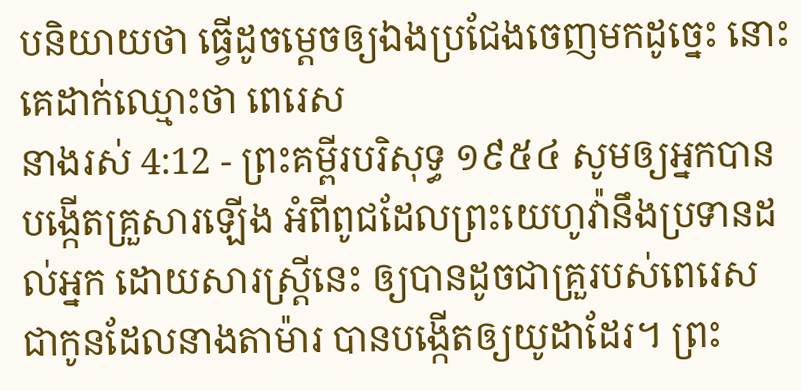បនិយាយថា ធ្វើដូចម្តេចឲ្យឯងប្រជែងចេញមកដូច្នេះ នោះគេដាក់ឈ្មោះថា ពេរេស
នាងរស់ 4:12 - ព្រះគម្ពីរបរិសុទ្ធ ១៩៥៤ សូមឲ្យអ្នកបានបង្កើតគ្រួសារឡើង អំពីពូជដែលព្រះយេហូវ៉ានឹងប្រទានដល់អ្នក ដោយសារស្ត្រីនេះ ឲ្យបានដូចជាគ្រួរបស់ពេរេស ជាកូនដែលនាងតាម៉ារ បានបង្កើតឲ្យយូដាដែរ។ ព្រះ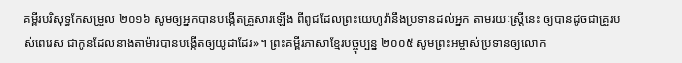គម្ពីរបរិសុទ្ធកែសម្រួល ២០១៦ សូមឲ្យអ្នកបានបង្កើតគ្រួសារឡើង ពីពូជដែលព្រះយេហូវ៉ានឹងប្រទានដល់អ្នក តាមរយៈស្ត្រីនេះ ឲ្យបានដូចជាគ្រួរបស់ពេរេស ជាកូនដែលនាងតាម៉ារបានបង្កើតឲ្យយូដាដែរ»។ ព្រះគម្ពីរភាសាខ្មែរបច្ចុប្បន្ន ២០០៥ សូមព្រះអម្ចាស់ប្រទានឲ្យលោក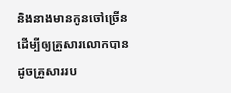និងនាងមានកូនចៅច្រើន ដើម្បីឲ្យគ្រួសារលោកបានដូចគ្រួសាររប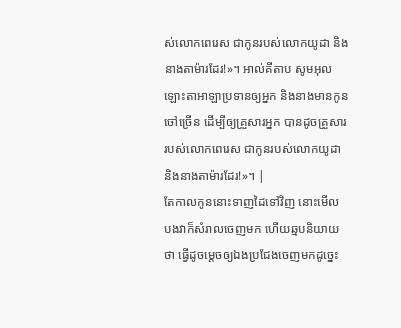ស់លោកពេរេស ជាកូនរបស់លោកយូដា និងនាងតាម៉ារដែរ!»។ អាល់គីតាប សូមអុលឡោះតាអាឡាប្រទានឲ្យអ្នក និងនាងមានកូនចៅច្រើន ដើម្បីឲ្យគ្រួសារអ្នក បានដូចគ្រួសាររបស់លោកពេរេស ជាកូនរបស់លោកយូដា និងនាងតាម៉ារដែរ!»។ |
តែកាលកូននោះទាញដៃទៅវិញ នោះមើល បងវាក៏សំរាលចេញមក ហើយឆ្មបនិយាយថា ធ្វើដូចម្តេចឲ្យឯងប្រជែងចេញមកដូច្នេះ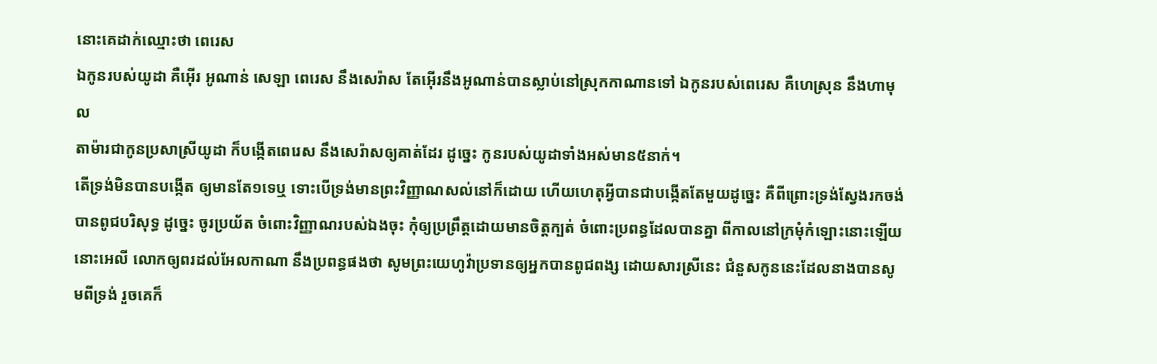នោះគេដាក់ឈ្មោះថា ពេរេស
ឯកូនរបស់យូដា គឺអ៊ើរ អូណាន់ សេឡា ពេរេស នឹងសេរ៉ាស តែអ៊ើរនឹងអូណាន់បានស្លាប់នៅស្រុកកាណានទៅ ឯកូនរបស់ពេរេស គឺហេស្រុន នឹងហាមុល
តាម៉ារជាកូនប្រសាស្រីយូដា ក៏បង្កើតពេរេស នឹងសេរ៉ាសឲ្យគាត់ដែរ ដូច្នេះ កូនរបស់យូដាទាំងអស់មាន៥នាក់។
តើទ្រង់មិនបានបង្កើត ឲ្យមានតែ១ទេឬ ទោះបើទ្រង់មានព្រះវិញ្ញាណសល់នៅក៏ដោយ ហើយហេតុអ្វីបានជាបង្កើតតែមួយដូច្នេះ គឺពីព្រោះទ្រង់ស្វែងរកចង់បានពូជបរិសុទ្ធ ដូច្នេះ ចូរប្រយ័ត ចំពោះវិញ្ញាណរបស់ឯងចុះ កុំឲ្យប្រព្រឹត្តដោយមានចិត្តក្បត់ ចំពោះប្រពន្ធដែលបានគ្នា ពីកាលនៅក្រមុំកំឡោះនោះឡើយ
នោះអេលី លោកឲ្យពរដល់អែលកាណា នឹងប្រពន្ធផងថា សូមព្រះយេហូវ៉ាប្រទានឲ្យអ្នកបានពូជពង្ស ដោយសារស្រីនេះ ជំនួសកូននេះដែលនាងបានសូមពីទ្រង់ រួចគេក៏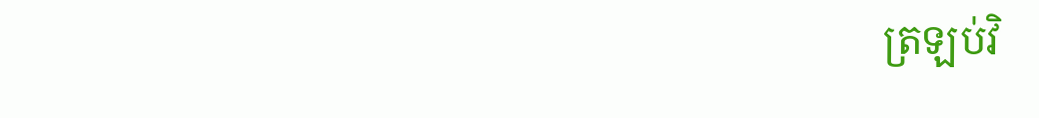ត្រឡប់វិ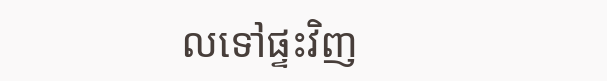លទៅផ្ទះវិញ